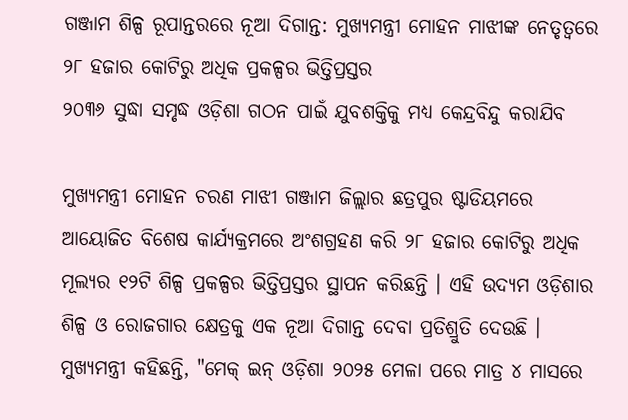ଗଞ୍ଜାମ ଶିଳ୍ପ ରୂପାନ୍ତରରେ ନୂଆ ଦିଗାନ୍ତ: ମୁଖ୍ୟମନ୍ତ୍ରୀ ମୋହନ ମାଝୀଙ୍କ ନେତୃତ୍ୱରେ ୨୮ ହଜାର କୋଟିରୁ ଅଧିକ ପ୍ରକଳ୍ପର ଭିତ୍ତିପ୍ରସ୍ତର
୨୦୩୬ ସୁଦ୍ଧା ସମୃଦ୍ଧ ଓଡ଼ିଶା ଗଠନ ପାଇଁ ଯୁବଶକ୍ତିକୁ ମଧ୍ୟ କେନ୍ଦ୍ରବିନ୍ଦୁ କରାଯିବ

ମୁଖ୍ୟମନ୍ତ୍ରୀ ମୋହନ ଚରଣ ମାଝୀ ଗଞ୍ଜାମ ଜିଲ୍ଲାର ଛତ୍ରପୁର ଷ୍ଟାଡିୟମରେ ଆୟୋଜିତ ବିଶେଷ କାର୍ଯ୍ୟକ୍ରମରେ ଅଂଶଗ୍ରହଣ କରି ୨୮ ହଜାର କୋଟିରୁ ଅଧିକ ମୂଲ୍ୟର ୧୨ଟି ଶିଳ୍ପ ପ୍ରକଳ୍ପର ଭିତ୍ତିପ୍ରସ୍ତର ସ୍ଥାପନ କରିଛନ୍ତି । ଏହି ଉଦ୍ୟମ ଓଡ଼ିଶାର ଶିଳ୍ପ ଓ ରୋଜଗାର କ୍ଷେତ୍ରକୁ ଏକ ନୂଆ ଦିଗାନ୍ତ ଦେବା ପ୍ରତିଶ୍ରୁତି ଦେଉଛି ।
ମୁଖ୍ୟମନ୍ତ୍ରୀ କହିଛନ୍ତି, "ମେକ୍ ଇନ୍ ଓଡ଼ିଶା ୨୦୨୫ ମେଳା ପରେ ମାତ୍ର ୪ ମାସରେ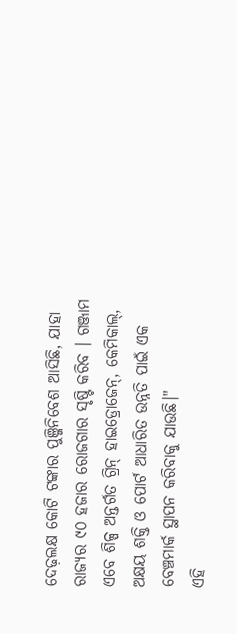ଦେଢ଼ଲକ୍ଷ କୋଟି ଟଙ୍କାର ପୁଞ୍ଜିନିବେଶ ଆସିଛି, ଯାହା ରାଜ୍ୟର ୯୦ ହଜାର ରୋଜଗାର ସୃଷ୍ଟି କରିବ । ଗଞ୍ଜାମ ଏବେ ଶିଳ୍ପ ଅନ୍ତର୍ଗତ ଗ୍ରିନ୍ ହାଇଡ୍ରୋଜେନ୍, କେମିକାଲ୍, ଅକ୍ଷୟ ଶକ୍ତି ଓ ପୋର୍ଟ ଆଧାରିତ ଉନ୍ନତି ପାଇଁ ଏକ ବେଞ୍ଚମାର୍କ ସ୍ଥାପନ କରିବାକୁ ଯାଉଛି।"
ଏହି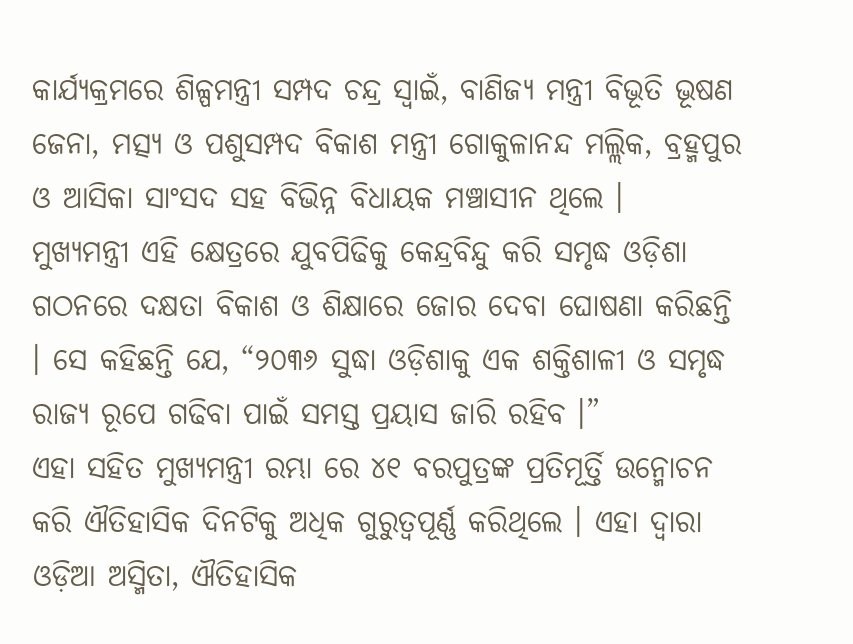କାର୍ଯ୍ୟକ୍ରମରେ ଶିଳ୍ପମନ୍ତ୍ରୀ ସମ୍ପଦ ଚନ୍ଦ୍ର ସ୍ୱାଇଁ, ବାଣିଜ୍ୟ ମନ୍ତ୍ରୀ ବିଭୂତି ଭୂଷଣ ଜେନା, ମତ୍ସ୍ୟ ଓ ପଶୁସମ୍ପଦ ବିକାଶ ମନ୍ତ୍ରୀ ଗୋକୁଳାନନ୍ଦ ମଲ୍ଲିକ, ବ୍ରହ୍ମପୁର ଓ ଆସିକା ସାଂସଦ ସହ ବିଭିନ୍ନ ବିଧାୟକ ମଞ୍ଚାସୀନ ଥିଲେ ।
ମୁଖ୍ୟମନ୍ତ୍ରୀ ଏହି କ୍ଷେତ୍ରରେ ଯୁବପିଢିକୁ କେନ୍ଦ୍ରବିନ୍ଦୁ କରି ସମୃଦ୍ଧ ଓଡ଼ିଶା ଗଠନରେ ଦକ୍ଷତା ବିକାଶ ଓ ଶିକ୍ଷାରେ ଜୋର ଦେବା ଘୋଷଣା କରିଛନ୍ତି । ସେ କହିଛନ୍ତି ଯେ, “୨୦୩୬ ସୁଦ୍ଧା ଓଡ଼ିଶାକୁ ଏକ ଶକ୍ତିଶାଳୀ ଓ ସମୃଦ୍ଧ ରାଜ୍ୟ ରୂପେ ଗଢିବା ପାଇଁ ସମସ୍ତ ପ୍ରୟାସ ଜାରି ରହିବ ।”
ଏହା ସହିତ ମୁଖ୍ୟମନ୍ତ୍ରୀ ରମ୍ଭା ରେ ୪୧ ବରପୁତ୍ରଙ୍କ ପ୍ରତିମୂର୍ତ୍ତି ଉନ୍ମୋଚନ କରି ଐତିହାସିକ ଦିନଟିକୁ ଅଧିକ ଗୁରୁତ୍ୱପୂର୍ଣ୍ଣ କରିଥିଲେ । ଏହା ଦ୍ୱାରା ଓଡ଼ିଆ ଅସ୍ମିତା, ଐତିହାସିକ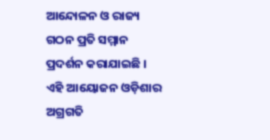ଆନ୍ଦୋଳନ ଓ ରାଜ୍ୟ ଗଠନ ପ୍ରତି ସମ୍ମାନ ପ୍ରଦର୍ଶନ କରାଯାଇଛି ।
ଏହି ଆୟୋଜନ ଓଡ଼ିଶାର ଅଗ୍ରଗତି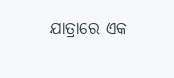ଯାତ୍ରାରେ ଏକ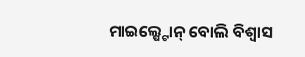ମାଇଲ୍ଷ୍ଟୋନ୍ ବୋଲି ବିଶ୍ୱାସ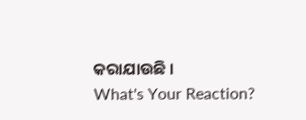କରାଯାଉଛି ।
What's Your Reaction?